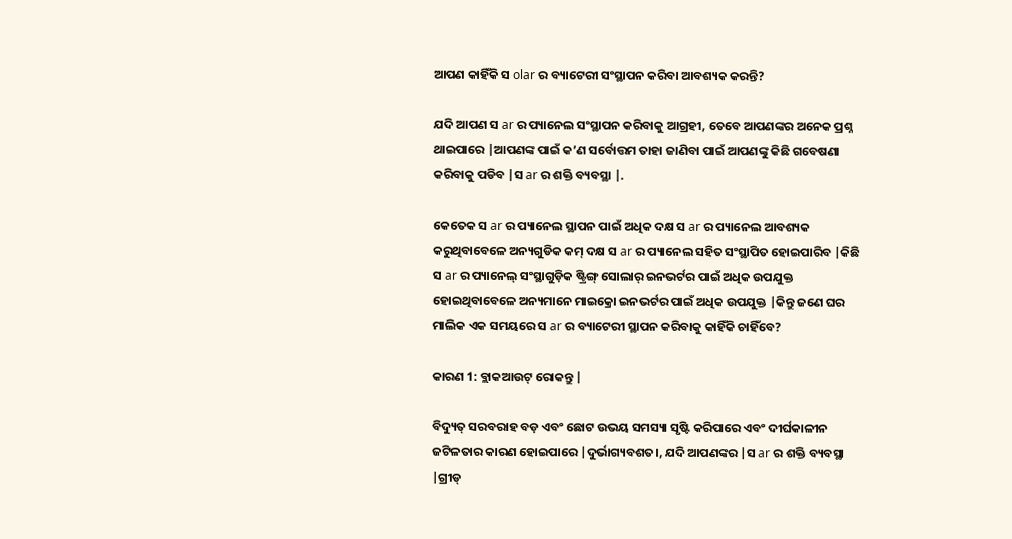ଆପଣ କାହିଁକି ସ olar ର ବ୍ୟାଟେରୀ ସଂସ୍ଥାପନ କରିବା ଆବଶ୍ୟକ କରନ୍ତି?

ଯଦି ଆପଣ ସ ar ର ପ୍ୟାନେଲ ସଂସ୍ଥାପନ କରିବାକୁ ଆଗ୍ରହୀ, ତେବେ ଆପଣଙ୍କର ଅନେକ ପ୍ରଶ୍ନ ଥାଇପାରେ |ଆପଣଙ୍କ ପାଇଁ କ’ଣ ସର୍ବୋତ୍ତମ ତାହା ଜାଣିବା ପାଇଁ ଆପଣଙ୍କୁ କିଛି ଗବେଷଣା କରିବାକୁ ପଡିବ |ସ ar ର ଶକ୍ତି ବ୍ୟବସ୍ଥା |.

କେତେକ ସ ar ର ପ୍ୟାନେଲ ସ୍ଥାପନ ପାଇଁ ଅଧିକ ଦକ୍ଷ ସ ar ର ପ୍ୟାନେଲ ଆବଶ୍ୟକ କରୁଥିବାବେଳେ ଅନ୍ୟଗୁଡିକ କମ୍ ଦକ୍ଷ ସ ar ର ପ୍ୟାନେଲ ସହିତ ସଂସ୍ଥାପିତ ହୋଇପାରିବ |କିଛି ସ ar ର ପ୍ୟାନେଲ୍ ସଂସ୍ଥାଗୁଡ଼ିକ ଷ୍ଟ୍ରିଙ୍ଗ୍ ସୋଲାର୍ ଇନଭର୍ଟର ପାଇଁ ଅଧିକ ଉପଯୁକ୍ତ ହୋଇଥିବାବେଳେ ଅନ୍ୟମାନେ ମାଇକ୍ରୋ ଇନଭର୍ଟର ପାଇଁ ଅଧିକ ଉପଯୁକ୍ତ |କିନ୍ତୁ ଜଣେ ଘର ମାଲିକ ଏକ ସମୟରେ ସ ar ର ବ୍ୟାଟେରୀ ସ୍ଥାପନ କରିବାକୁ କାହିଁକି ଚାହିଁବେ?

କାରଣ 1: ବ୍ଲାକଆଉଟ୍ ରୋକନ୍ତୁ |

ବିଦ୍ୟୁତ୍ ସରବରାହ ବଡ଼ ଏବଂ ଛୋଟ ଉଭୟ ସମସ୍ୟା ସୃଷ୍ଟି କରିପାରେ ଏବଂ ଦୀର୍ଘକାଳୀନ ଜଟିଳତାର କାରଣ ହୋଇପାରେ |ଦୁର୍ଭାଗ୍ୟବଶତ।, ଯଦି ଆପଣଙ୍କର |ସ ar ର ଶକ୍ତି ବ୍ୟବସ୍ଥା |ଗ୍ରୀଡ୍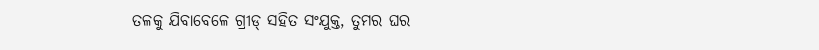ତଳକୁ ଯିବାବେଳେ ଗ୍ରୀଡ୍ ସହିତ ସଂଯୁକ୍ତ, ତୁମର ଘର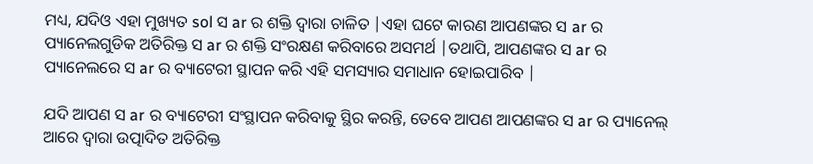ମଧ୍ୟ, ଯଦିଓ ଏହା ମୁଖ୍ୟତ sol ସ ar ର ଶକ୍ତି ଦ୍ୱାରା ଚାଳିତ |ଏହା ଘଟେ କାରଣ ଆପଣଙ୍କର ସ ar ର ପ୍ୟାନେଲଗୁଡିକ ଅତିରିକ୍ତ ସ ar ର ଶକ୍ତି ସଂରକ୍ଷଣ କରିବାରେ ଅସମର୍ଥ |ତଥାପି, ଆପଣଙ୍କର ସ ar ର ପ୍ୟାନେଲରେ ସ ar ର ବ୍ୟାଟେରୀ ସ୍ଥାପନ କରି ଏହି ସମସ୍ୟାର ସମାଧାନ ହୋଇପାରିବ |

ଯଦି ଆପଣ ସ ar ର ବ୍ୟାଟେରୀ ସଂସ୍ଥାପନ କରିବାକୁ ସ୍ଥିର କରନ୍ତି, ତେବେ ଆପଣ ଆପଣଙ୍କର ସ ar ର ପ୍ୟାନେଲ୍ ଆରେ ଦ୍ୱାରା ଉତ୍ପାଦିତ ଅତିରିକ୍ତ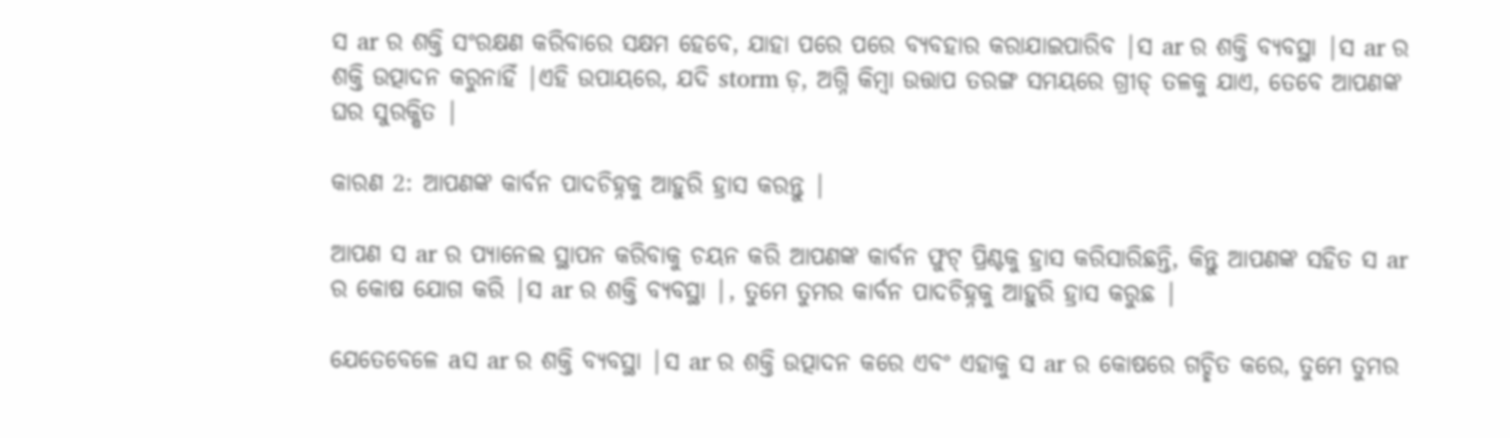ସ ar ର ଶକ୍ତି ସଂରକ୍ଷଣ କରିବାରେ ସକ୍ଷମ ହେବେ, ଯାହା ପରେ ପରେ ବ୍ୟବହାର କରାଯାଇପାରିବ |ସ ar ର ଶକ୍ତି ବ୍ୟବସ୍ଥା |ସ ar ର ଶକ୍ତି ଉତ୍ପାଦନ କରୁନାହିଁ |ଏହି ଉପାୟରେ, ଯଦି storm ଡ଼, ଅଗ୍ନି କିମ୍ବା ଉତ୍ତାପ ତରଙ୍ଗ ସମୟରେ ଗ୍ରୀଡ୍ ତଳକୁ ଯାଏ, ତେବେ ଆପଣଙ୍କ ଘର ସୁରକ୍ଷିତ |

କାରଣ 2: ଆପଣଙ୍କ କାର୍ବନ ପାଦଚିହ୍ନକୁ ଆହୁରି ହ୍ରାସ କରନ୍ତୁ |

ଆପଣ ସ ar ର ପ୍ୟାନେଲ ସ୍ଥାପନ କରିବାକୁ ଚୟନ କରି ଆପଣଙ୍କ କାର୍ବନ ଫୁଟ୍ ପ୍ରିଣ୍ଟକୁ ହ୍ରାସ କରିସାରିଛନ୍ତି, କିନ୍ତୁ ଆପଣଙ୍କ ସହିତ ସ ar ର କୋଷ ଯୋଗ କରି |ସ ar ର ଶକ୍ତି ବ୍ୟବସ୍ଥା |, ତୁମେ ତୁମର କାର୍ବନ ପାଦଚିହ୍ନକୁ ଆହୁରି ହ୍ରାସ କରୁଛ |

ଯେତେବେଳେ aସ ar ର ଶକ୍ତି ବ୍ୟବସ୍ଥା |ସ ar ର ଶକ୍ତି ଉତ୍ପାଦନ କରେ ଏବଂ ଏହାକୁ ସ ar ର କୋଷରେ ଗଚ୍ଛିତ କରେ, ତୁମେ ତୁମର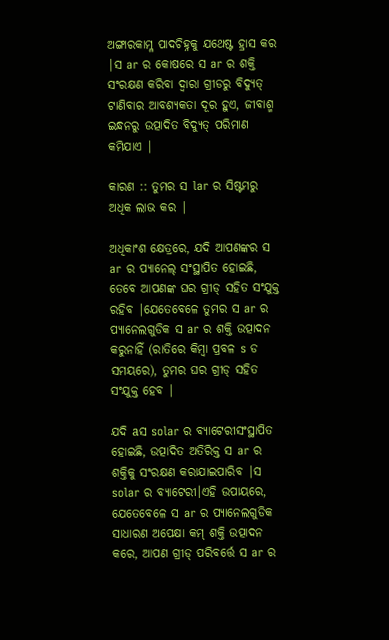ଅଙ୍ଗାରକାମ୍ଳ ପାଦଚିହ୍ନକୁ ଯଥେଷ୍ଟ ହ୍ରାସ କର |ସ ar ର କୋଷରେ ସ ar ର ଶକ୍ତି ସଂରକ୍ଷଣ କରିବା ଦ୍ୱାରା ଗ୍ରୀଡରୁ ବିଦ୍ୟୁତ୍ ଟାଣିବାର ଆବଶ୍ୟକତା ଦୂର ହୁଏ, ଜୀବାଶ୍ମ ଇନ୍ଧନରୁ ଉତ୍ପାଦିତ ବିଦ୍ୟୁତ୍ ପରିମାଣ କମିଯାଏ |

କାରଣ :: ତୁମର ସ lar ର ସିଷ୍ଟମରୁ ଅଧିକ ଲାଭ କର |

ଅଧିକାଂଶ କ୍ଷେତ୍ରରେ, ଯଦି ଆପଣଙ୍କର ସ ar ର ପ୍ୟାନେଲ୍ ସଂସ୍ଥାପିତ ହୋଇଛି, ତେବେ ଆପଣଙ୍କ ଘର ଗ୍ରୀଡ୍ ସହିତ ସଂଯୁକ୍ତ ରହିବ |ଯେତେବେଳେ ତୁମର ସ ar ର ପ୍ୟାନେଲଗୁଡିକ ସ ar ର ଶକ୍ତି ଉତ୍ପାଦନ କରୁନାହିଁ (ରାତିରେ କିମ୍ବା ପ୍ରବଳ s ଡ ସମୟରେ), ତୁମର ଘର ଗ୍ରୀଡ୍ ସହିତ ସଂଯୁକ୍ତ ହେବ |

ଯଦି aସ solar ର ବ୍ୟାଟେରୀସଂସ୍ଥାପିତ ହୋଇଛି, ଉତ୍ପାଦିତ ଅତିରିକ୍ତ ସ ar ର ଶକ୍ତିକୁ ସଂରକ୍ଷଣ କରାଯାଇପାରିବ |ସ solar ର ବ୍ୟାଟେରୀ।ଏହି ଉପାୟରେ, ଯେତେବେଳେ ସ ar ର ପ୍ୟାନେଲଗୁଡିକ ସାଧାରଣ ଅପେକ୍ଷା କମ୍ ଶକ୍ତି ଉତ୍ପାଦନ କରେ, ଆପଣ ଗ୍ରୀଡ୍ ପରିବର୍ତ୍ତେ ସ ar ର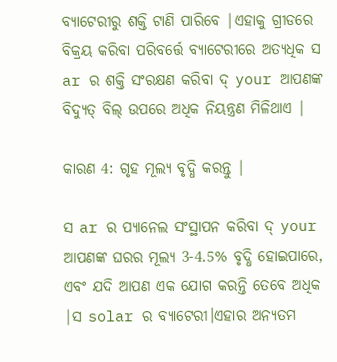ବ୍ୟାଟେରୀରୁ ଶକ୍ତି ଟାଣି ପାରିବେ |ଏହାକୁ ଗ୍ରୀଡରେ ବିକ୍ରୟ କରିବା ପରିବର୍ତ୍ତେ ବ୍ୟାଟେରୀରେ ଅତ୍ୟଧିକ ସ ar ର ଶକ୍ତି ସଂରକ୍ଷଣ କରିବା ଦ୍ your ଆପଣଙ୍କ ବିଦ୍ୟୁତ୍ ବିଲ୍ ଉପରେ ଅଧିକ ନିୟନ୍ତ୍ରଣ ମିଳିଥାଏ |

କାରଣ 4: ଗୃହ ମୂଲ୍ୟ ବୃଦ୍ଧି କରନ୍ତୁ |

ସ ar ର ପ୍ୟାନେଲ ସଂସ୍ଥାପନ କରିବା ଦ୍ your ଆପଣଙ୍କ ଘରର ମୂଲ୍ୟ 3-4.5% ବୃଦ୍ଧି ହୋଇପାରେ, ଏବଂ ଯଦି ଆପଣ ଏକ ଯୋଗ କରନ୍ତି ତେବେ ଅଧିକ |ସ solar ର ବ୍ୟାଟେରୀ।ଏହାର ଅନ୍ୟତମ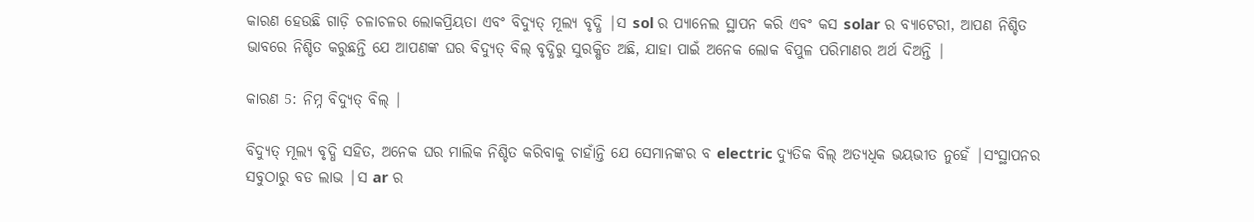କାରଣ ହେଉଛି ଗାଡ଼ି ଚଳାଚଳର ଲୋକପ୍ରିୟତା ଏବଂ ବିଦ୍ୟୁତ୍ ମୂଲ୍ୟ ବୃଦ୍ଧି |ସ sol ର ପ୍ୟାନେଲ ସ୍ଥାପନ କରି ଏବଂ କସ solar ର ବ୍ୟାଟେରୀ, ଆପଣ ନିଶ୍ଚିତ ଭାବରେ ନିଶ୍ଚିତ କରୁଛନ୍ତି ଯେ ଆପଣଙ୍କ ଘର ବିଦ୍ୟୁତ୍ ବିଲ୍ ବୃଦ୍ଧିରୁ ସୁରକ୍ଷିତ ଅଛି, ଯାହା ପାଇଁ ଅନେକ ଲୋକ ବିପୁଳ ପରିମାଣର ଅର୍ଥ ଦିଅନ୍ତି |

କାରଣ 5: ନିମ୍ନ ବିଦ୍ୟୁତ୍ ବିଲ୍ |

ବିଦ୍ୟୁତ୍ ମୂଲ୍ୟ ବୃଦ୍ଧି ସହିତ, ଅନେକ ଘର ମାଲିକ ନିଶ୍ଚିତ କରିବାକୁ ଚାହାଁନ୍ତି ଯେ ସେମାନଙ୍କର ବ electric ଦ୍ୟୁତିକ ବିଲ୍ ଅତ୍ୟଧିକ ଭୟଭୀତ ନୁହେଁ |ସଂସ୍ଥାପନର ସବୁଠାରୁ ବଡ ଲାଭ |ସ ar ର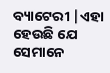ବ୍ୟାଟେରୀ |ଏହା ହେଉଛି ଯେ ସେମାନେ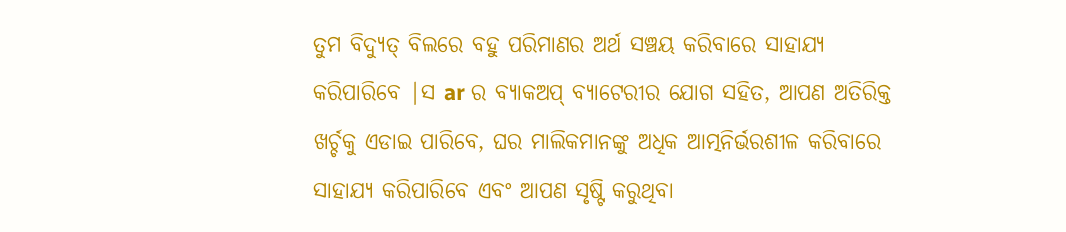ତୁମ ବିଦ୍ୟୁତ୍ ବିଲରେ ବହୁ ପରିମାଣର ଅର୍ଥ ସଞ୍ଚୟ କରିବାରେ ସାହାଯ୍ୟ କରିପାରିବେ |ସ ar ର ବ୍ୟାକଅପ୍ ବ୍ୟାଟେରୀର ଯୋଗ ସହିତ, ଆପଣ ଅତିରିକ୍ତ ଖର୍ଚ୍ଚକୁ ଏଡାଇ ପାରିବେ, ଘର ମାଲିକମାନଙ୍କୁ ଅଧିକ ଆତ୍ମନିର୍ଭରଶୀଳ କରିବାରେ ସାହାଯ୍ୟ କରିପାରିବେ ଏବଂ ଆପଣ ସୃଷ୍ଟି କରୁଥିବା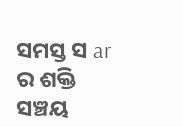ସମସ୍ତ ସ ar ର ଶକ୍ତି ସଞ୍ଚୟ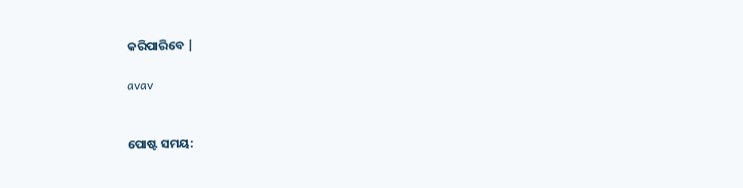କରିପାରିବେ |

avav


ପୋଷ୍ଟ ସମୟ: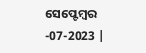ସେପ୍ଟେମ୍ବର -07-2023 |